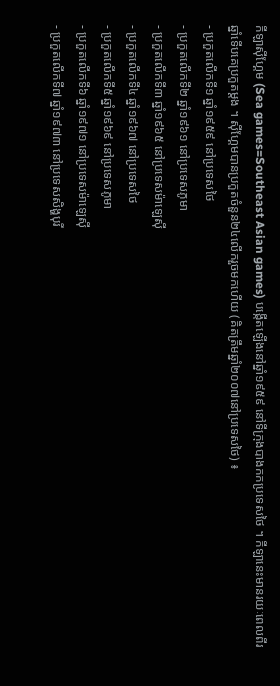កីឡាស៊ីហ្គែម (Sea games=Southeast Asian games) បង្កើតឡើងនៅឆ្នាំ១៩៥៩ នៅទីក្រុងបាងកកប្រទេសថៃ ។ កីឡានេះមានរយៈពេលពីរឆ្នាំទើបគេប្រកួតម្តង ។ ស៊ីហ្គែមបានប្រកួតចំនួន២៤លើករួចមកហើយ (គិតត្រឹមឆ្នាំ២០០៧នៅប្រទេសថៃ) ៖
- ប្រកួតលើកទី១ ឆ្នាំ១៩៥៩ នៅប្រទេសថៃ
- ប្រកួតលើកទី២ ឆ្នាំ១៩៦១ នៅប្រទេសភូមា
- ប្រកួតលើកទី៣ ឆ្នាំ១៩៦៥ នៅប្រទេសម៉ាឡេស៊ី
- ប្រកួតលើកទី៤ ឆ្នាំ១៩៦៧ នៅប្រទេសថៃ
- ប្រកួតលើកទី៥ ឆ្នាំ១៩៦៩ នៅប្រទេសភូមា
- ប្រកួតលើកទី៦ ឆ្នាំ១៩៧១ នៅប្រទេសម៉ាឡេស៊ី
- ប្រកួតលើកទី៧ ឆ្នាំ១៩៧៣ នៅប្រទេសសិង្ហបុរី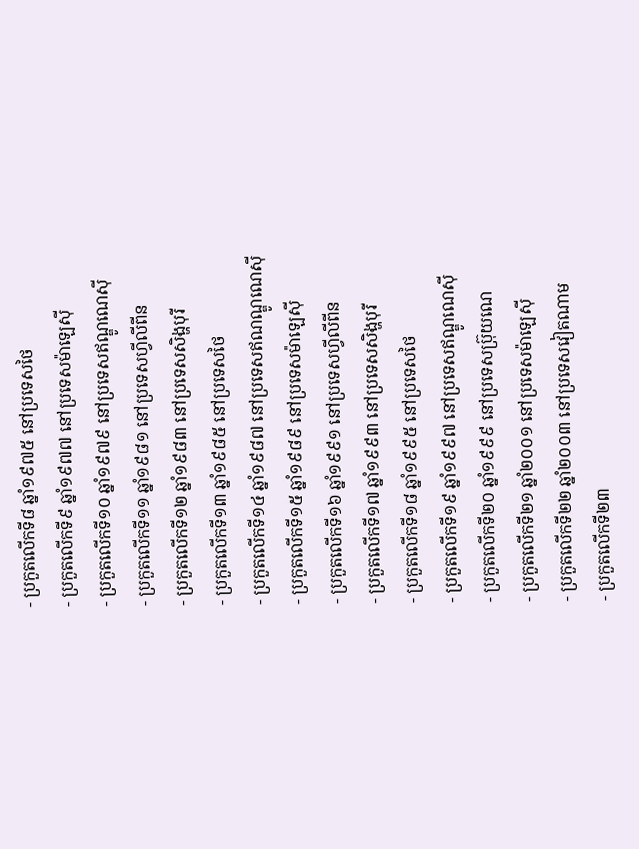- ប្រកួតលើកទី៨ ឆ្នាំ១៩៧៥ នៅប្រទេសថៃ
- ប្រកួតលើកទី៩ ឆ្នាំ១៩៧៧ នៅប្រទេសម៉ាឡេស៊ី
- ប្រកួតលើកទី១០ ឆ្នាំ១៩៧៩ នៅប្រទេសឥណ្ឌូណេស៊ី
- ប្រកួតលើកទី១១ ឆ្នាំ១៩៨១ នៅប្រទេសហ្វីលីពីន
- ប្រកួតលើកទី១២ ឆ្នាំ១៩៨៣ នៅប្រទេសសិង្ហបុរី
- ប្រកួតលើកទី១៣ ឆ្នាំ១៩៨៥ នៅប្រទេសថៃ
- ប្រកួតលើកទី១៤ ឆ្នាំ១៩៨៧ នៅប្រទេសឥណណ្ឌូណេស៊ី
- ប្រកួតលើកទី១៥ ឆ្នាំ១៩៨៩ នៅប្រទេសម៉ាឡេស៊ី
- ប្រកួតលើកទី១៦ ឆ្នាំ១៩៩១ នៅប្រទេសហ្វីលីពីន
- ប្រកួតលើកទី១៧ ឆ្នាំ១៩៩៣ នៅប្រទេសសិង្ហបុរី
- ប្រកួតលើកទី១៨ ឆ្នាំ១៩៩៥ នៅប្រទេសថៃ
- ប្រកួតលើកទី១៩ ឆ្នាំ១៩៩៧ នៅប្រទេសឥណ្ឌូណេស៊ី
- ប្រកួតលើកទី២០ ឆ្នាំ១៩៩៩ នៅប្រទេសប្រ៊ុយណេ
- ប្រកួតលើកទី២១ ឆ្នាំ២០០១ នៅប្រទេសម៉ាឡេស៊ី
- ប្រកួតលើកទី២២ ឆ្នាំ២០០៣ នៅប្រទេសវៀតណាម
- ប្រកួតលើកទី២៣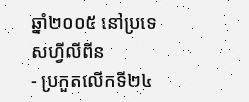ឆ្នាំ២០០៥ នៅប្រទេសហ្វីលីពីន
- ប្រកួតលើកទី២៤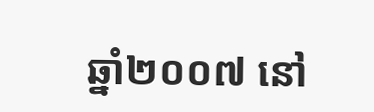ឆ្នាំ២០០៧ នៅ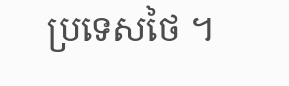ប្រទេសថៃ ។